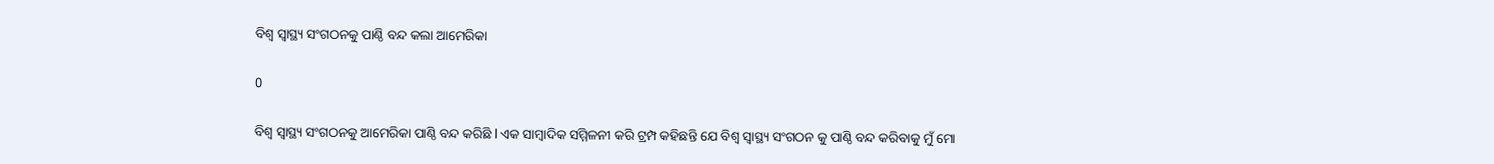ବିଶ୍ଵ ସ୍ୱାସ୍ଥ୍ୟ ସଂଗଠନକୁ ପାଣ୍ଠି ବନ୍ଦ କଲା ଆମେରିକା

0

ବିଶ୍ଵ ସ୍ୱାସ୍ଥ୍ୟ ସଂଗଠନକୁ ଆମେରିକା ପାଣ୍ଠି ବନ୍ଦ କରିଛି l ଏକ ସାମ୍ବାଦିକ ସମ୍ମିଳନୀ କରି ଟ୍ରମ୍ପ କହିଛନ୍ତି ଯେ ବିଶ୍ୱ ସ୍ୱାସ୍ଥ୍ୟ ସଂଗଠନ କୁ ପାଣ୍ଠି ବନ୍ଦ କରିବାକୁ ମୁଁ ମୋ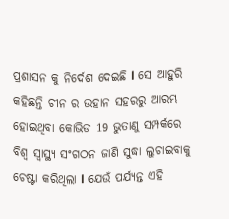ପ୍ରଶାସନ କୁ ନିର୍ଦେଶ ଦେଇଛି l ସେ ଆହୁରି କହିଛନ୍ତି ଚୀନ ର ଉହାନ ସହରରୁ ଆରମ୍ଭ ହୋଇଥିବା କୋଭିଡ 19 ଭୁତାଣୁ ସମ୍ପର୍କରେ ବିଶ୍ଵ ସ୍ୱାସ୍ଥ୍ୟ ସଂଗଠନ ଜାଣି ସୁଦ୍ଧା ଲୁଚାଇବାକୁ ଚେଷ୍ଟା କରିଥିଲା l ଯେଉଁ ପର୍ଯ୍ୟନ୍ତ ଏହି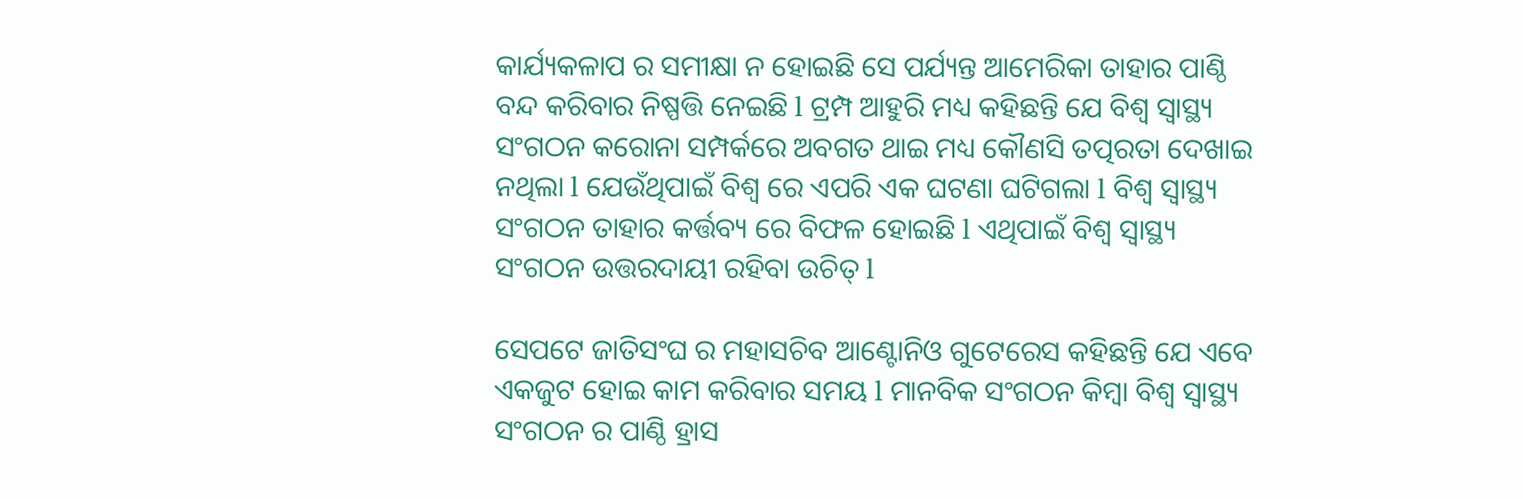କାର୍ଯ୍ୟକଳାପ ର ସମୀକ୍ଷା ନ ହୋଇଛି ସେ ପର୍ଯ୍ୟନ୍ତ ଆମେରିକା ତାହାର ପାଣ୍ଠି ବନ୍ଦ କରିବାର ନିଷ୍ପତ୍ତି ନେଇଛି l ଟ୍ରମ୍ପ ଆହୁରି ମଧ୍ୟ କହିଛନ୍ତି ଯେ ବିଶ୍ୱ ସ୍ୱାସ୍ଥ୍ୟ ସଂଗଠନ କରୋନା ସମ୍ପର୍କରେ ଅବଗତ ଥାଇ ମଧ୍ୟ କୌଣସି ତତ୍ପରତା ଦେଖାଇ ନଥିଲା l ଯେଉଁଥିପାଇଁ ବିଶ୍ଵ ରେ ଏପରି ଏକ ଘଟଣା ଘଟିଗଲା l ବିଶ୍ଵ ସ୍ୱାସ୍ଥ୍ୟ ସଂଗଠନ ତାହାର କର୍ତ୍ତବ୍ୟ ରେ ବିଫଳ ହୋଇଛି l ଏଥିପାଇଁ ବିଶ୍ଵ ସ୍ୱାସ୍ଥ୍ୟ ସଂଗଠନ ଉତ୍ତରଦାୟୀ ରହିବା ଉଚିତ୍ l

ସେପଟେ ଜାତିସଂଘ ର ମହାସଚିବ ଆଣ୍ଟୋନିଓ ଗୁଟେରେସ କହିଛନ୍ତି ଯେ ଏବେ ଏକଜୁଟ ହୋଇ କାମ କରିବାର ସମୟ l ମାନବିକ ସଂଗଠନ କିମ୍ବା ବିଶ୍ଵ ସ୍ୱାସ୍ଥ୍ୟ ସଂଗଠନ ର ପାଣ୍ଠି ହ୍ରାସ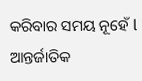କରିବାର ସମୟ ନୂହେଁ l ଆନ୍ତର୍ଜାତିକ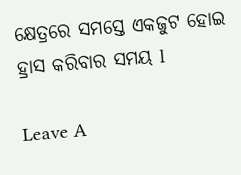କ୍ଷେତ୍ରରେ ସମସ୍ତେ ଏକଜୁଟ ହୋଇ ହ୍ରାସ କରିବାର ସମୟ l

Leave A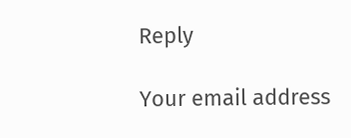Reply

Your email address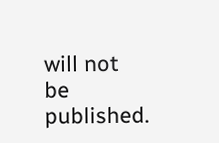will not be published.